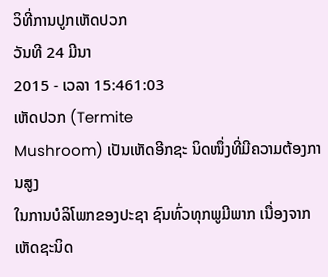ວິທີ່ການປູກເຫັດປວກ
ວັນທີ 24 ມີນາ
2015 - ເວລາ 15:461:03
ເຫັດປວກ (Termite
Mushroom) ເປັນເຫັດອີກຊະ ນິດໜຶ່ງທີ່ມີຄວາມຕ້ອງການສູງ
ໃນການບໍລິໂພກຂອງປະຊາ ຊົນທົ່ວທຸກພູມີພາກ ເນື່ອງຈາກ ເຫັດຊະນິດ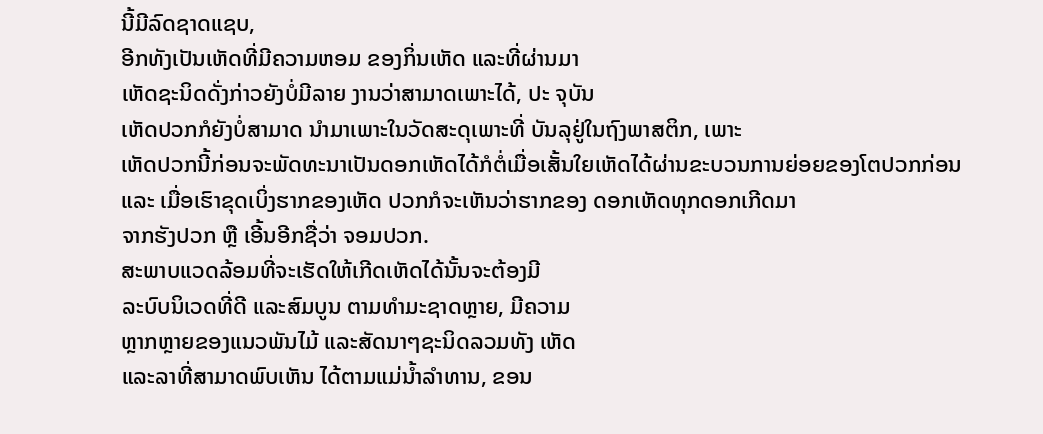ນີ້ມີລົດຊາດແຊບ,
ອີກທັງເປັນເຫັດທີ່ມີຄວາມຫອມ ຂອງກິ່ນເຫັດ ແລະທີ່ຜ່ານມາ
ເຫັດຊະນິດດັ່ງກ່າວຍັງບໍ່ມີລາຍ ງານວ່າສາມາດເພາະໄດ້, ປະ ຈຸບັນ
ເຫັດປວກກໍຍັງບໍ່ສາມາດ ນຳມາເພາະໃນວັດສະດຸເພາະທີ່ ບັນລຸຢູ່ໃນຖົງພາສຕິກ, ເພາະ
ເຫັດປວກນີ້ກ່ອນຈະພັດທະນາເປັນດອກເຫັດໄດ້ກໍຕໍ່ເມື່ອເສັ້ນໃຍເຫັດໄດ້ຜ່ານຂະບວນການຍ່ອຍຂອງໂຕປວກກ່ອນ
ແລະ ເມື່ອເຮົາຂຸດເບິ່ງຮາກຂອງເຫັດ ປວກກໍຈະເຫັນວ່າຮາກຂອງ ດອກເຫັດທຸກດອກເກີດມາ
ຈາກຮັງປວກ ຫຼື ເອີ້ນອີກຊື່ວ່າ ຈອມປວກ.
ສະພາບແວດລ້ອມທີ່ຈະເຮັດໃຫ້ເກີດເຫັດໄດ້ນັ້ນຈະຕ້ອງມີ
ລະບົບນິເວດທີ່ດີ ແລະສົມບູນ ຕາມທຳມະຊາດຫຼາຍ, ມີຄວາມ
ຫຼາກຫຼາຍຂອງແນວພັນໄມ້ ແລະສັດນາໆຊະນິດລວມທັງ ເຫັດ
ແລະລາທີ່ສາມາດພົບເຫັນ ໄດ້ຕາມແມ່ນ້ຳລຳທານ, ຂອນ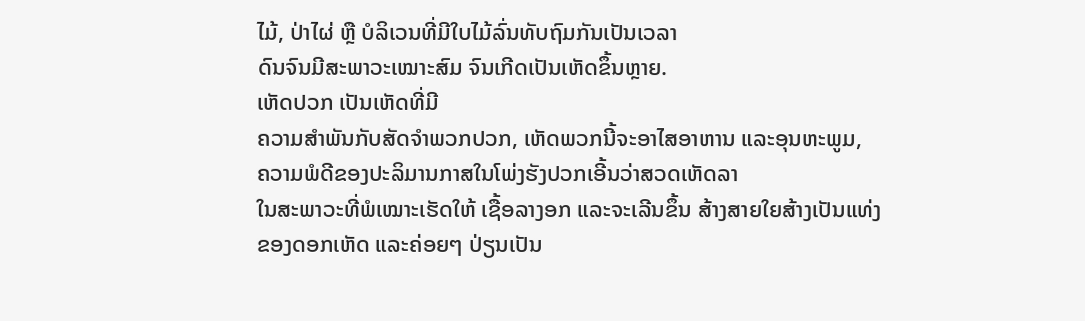ໄມ້, ປ່າໄຜ່ ຫຼື ບໍລິເວນທີ່ມີໃບໄມ້ລົ່ນທັບຖົມກັນເປັນເວລາ
ດົນຈົນມີສະພາວະເໝາະສົມ ຈົນເກີດເປັນເຫັດຂຶ້ນຫຼາຍ.
ເຫັດປວກ ເປັນເຫັດທີ່ມີ
ຄວາມສຳພັນກັບສັດຈຳພວກປວກ, ເຫັດພວກນີ້ຈະອາໄສອາຫານ ແລະອຸນຫະພູມ,
ຄວາມພໍດີຂອງປະລິມານກາສໃນໂພ່ງຮັງປວກເອີ້ນວ່າສວດເຫັດລາ
ໃນສະພາວະທີ່ພໍເໝາະເຮັດໃຫ້ ເຊື້ອລາງອກ ແລະຈະເລີນຂຶ້ນ ສ້າງສາຍໃຍສ້າງເປັນແທ່ງ
ຂອງດອກເຫັດ ແລະຄ່ອຍໆ ປ່ຽນເປັນ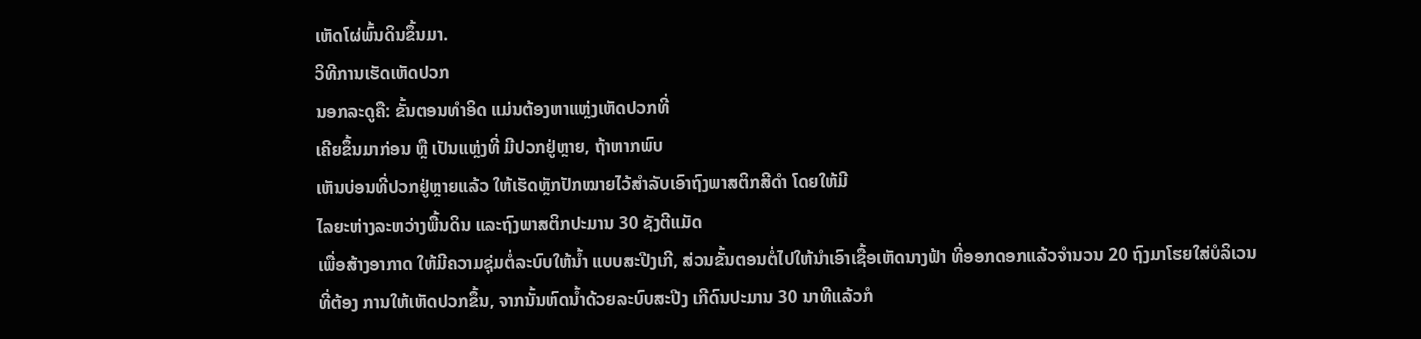ເຫັດໂຜ່ພົ້ນດິນຂຶ້ນມາ.
ວິທີການເຮັດເຫັດປວກ
ນອກລະດູຄື: ຂັ້ນຕອນທຳອິດ ແມ່ນຕ້ອງຫາແຫຼ່ງເຫັດປວກທີ່
ເຄີຍຂຶ້ນມາກ່ອນ ຫຼື ເປັນແຫຼ່ງທີ່ ມີປວກຢູ່ຫຼາຍ, ຖ້າຫາກພົບ
ເຫັນບ່ອນທີ່ປວກຢູ່ຫຼາຍແລ້ວ ໃຫ້ເຮັດຫຼັກປັກໝາຍໄວ້ສຳລັບເອົາຖົງພາສຕິກສີດຳ ໂດຍໃຫ້ມີ
ໄລຍະຫ່າງລະຫວ່າງພື້ນດິນ ແລະຖົງພາສຕິກປະມານ 30 ຊັງຕີແມັດ
ເພື່ອສ້າງອາກາດ ໃຫ້ມີຄວາມຊຸ່ມຕໍ່ລະບົບໃຫ້ນ້ຳ ແບບສະປີງເກີ, ສ່ວນຂັ້ນຕອນຕໍ່ໄປໃຫ້ນຳເອົາເຊື້ອເຫັດນາງຟ້າ ທີ່ອອກດອກແລ້ວຈຳນວນ 20 ຖົງມາໂຮຍໃສ່ບໍລິເວນທີ່ຕ້ອງ ການໃຫ້ເຫັດປວກຂຶ້ນ, ຈາກນັ້ນຫົດນ້ຳດ້ວຍລະບົບສະປີງ ເກີດົນປະມານ 30 ນາທີແລ້ວກໍ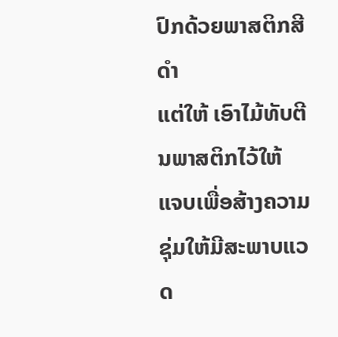ປົກດ້ວຍພາສຕິກສີດຳ
ແຕ່ໃຫ້ ເອົາໄມ້ທັບຕີນພາສຕິກໄວ້ໃຫ້
ແຈບເພື່ອສ້າງຄວາມຊຸ່ມໃຫ້ມີສະພາບແວດ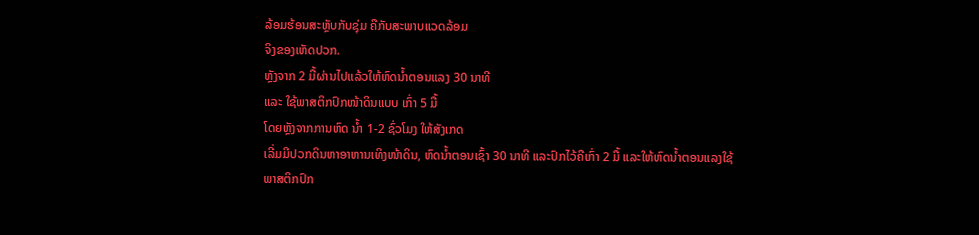ລ້ອມຮ້ອນສະຫຼັບກັບຊຸ່ມ ຄືກັບສະພາບແວດລ້ອມ
ຈິງຂອງເຫັດປວກ.
ຫຼັງຈາກ 2 ມື້ຜ່ານໄປແລ້ວໃຫ້ຫົດນ້ຳຕອນແລງ 30 ນາທີ
ແລະ ໃຊ້ພາສຕິກປົກໜ້າດິນແບບ ເກົ່າ 5 ມື້
ໂດຍຫຼັງຈາກການຫົດ ນ້ຳ 1-2 ຊົ່ວໂມງ ໃຫ້ສັງເກດ
ເລີ່ມມີປວກດິນຫາອາຫານເທິງໜ້າດິນ, ຫົດນ້ຳຕອນເຊົ້າ 30 ນາທີ ແລະປົກໄວ້ຄືເກົ່າ 2 ມື້ ແລະໃຫ້ຫົດນ້ຳຕອນແລງໃຊ້
ພາສຕິກປົກ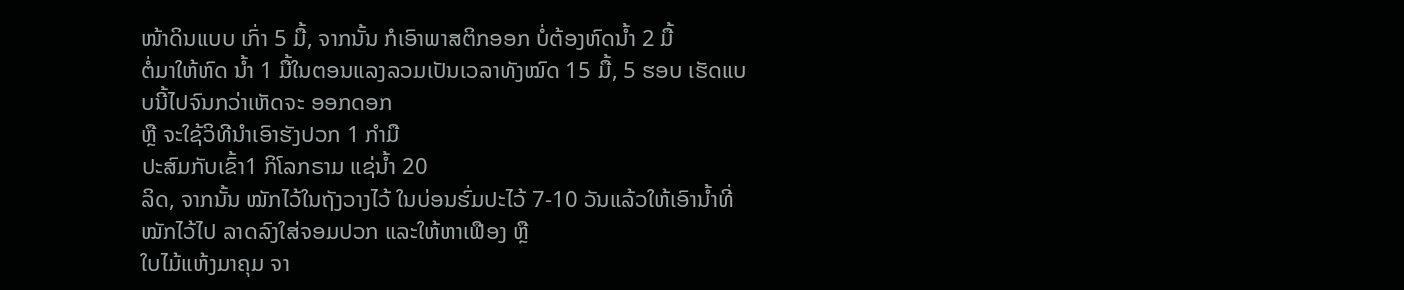ໜ້າດິນແບບ ເກົ່າ 5 ມື້, ຈາກນັ້ນ ກໍເອົາພາສຕິກອອກ ບໍ່ຕ້ອງຫົດນ້ຳ 2 ມື້
ຕໍ່ມາໃຫ້ຫົດ ນ້ຳ 1 ມື້ໃນຕອນແລງລວມເປັນເວລາທັງໝົດ 15 ມື້, 5 ຮອບ ເຮັດແບບນີ້ໄປຈົນກວ່າເຫັດຈະ ອອກດອກ
ຫຼື ຈະໃຊ້ວິທີນຳເອົາຮັງປວກ 1 ກຳມື
ປະສົມກັບເຂົ້າ1 ກິໂລກຣາມ ແຊ່ນ້ຳ 20
ລິດ, ຈາກນັ້ນ ໝັກໄວ້ໃນຖັງວາງໄວ້ ໃນບ່ອນຮົ່ມປະໄວ້ 7-10 ວັນແລ້ວໃຫ້ເອົານ້ຳທີ່ໝັກໄວ້ໄປ ລາດລົງໃສ່ຈອມປວກ ແລະໃຫ້ຫາເຟືອງ ຫຼື
ໃບໄມ້ແຫ້ງມາຄຸມ ຈາ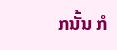ກນັ້ນ ກໍ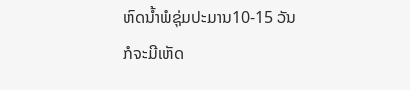ຫົດນ້ຳພໍຊຸ່ມປະມານ10-15 ວັນ
ກໍຈະມີເຫັດ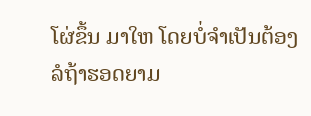ໂຜ່ຂຶ້ນ ມາໃຫ ໂດຍບໍ່ຈຳເປັນຕ້ອງລໍຖ້າຮອດຍາມ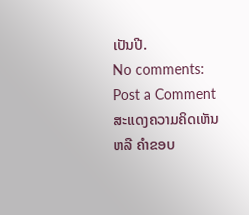ເປັນປີ.
No comments:
Post a Comment
ສະແດງຄວາມຄິດເຫັນ ຫລື ຄຳຂອບ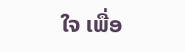ໃຈ ເພື່ອ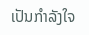ເປັນກຳລັງໃຈ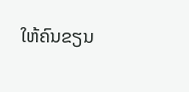ໃຫ້ຄົນຂຽນ